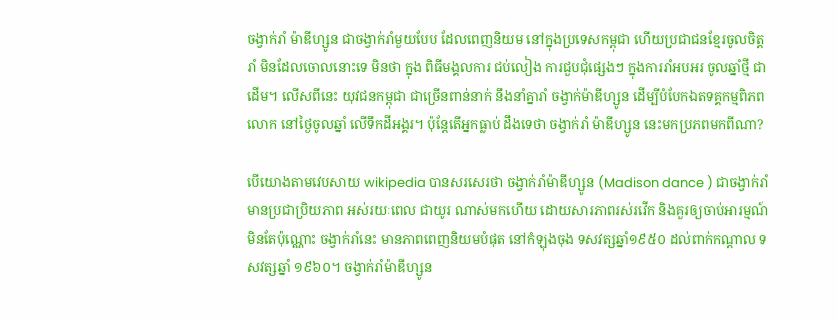ចង្វាក់រាំ ម៉ាឌីហ្សូន ជាចង្វាក់រាំមួយបែប ដែលពេញនិយម នៅក្នុងប្រទេសកម្ពុជា ហើយប្រជាជនខ្មែរចូលចិត្ត រាំ មិនដែលចោលនោះទេ មិនថា ក្នុង ពិធីមង្គលការ ជប់លៀង ការជួបជុំផ្សេងៗ ក្នុងការរាំអបអរ ចូលឆ្នាំថ្មី ជាដើម។ លើសពីនេះ យុវជនកម្ពុជា ជាច្រើនពាន់នាក់ នឹងនាំគ្នារាំ ចង្វាក់ម៉ាឌីហ្សូន ដើម្បីបំបែកឯតទគ្គកម្មពិភពលោក នៅថ្ងៃចូលឆ្នាំ លើទឹកដីអង្គរ។ ប៉ុន្តែតើអ្នកធ្លាប់ ដឹងទេថា ចង្វាក់រាំ ម៉ាឌីហ្សូន នេះមកប្រភពមកពីណា?

បើយោងតាមវេបសាយ wikipedia បានសរសេរថា ចង្វាក់រាំម៉ាឌីហ្សូន (Madison dance ) ជាចង្វាក់រាំ មានប្រជាប្រិយភាព អស់រយៈពេល ជាយូរ ណាស់មកហើយ ដោយសារភាពរស់រវើក និងគួរឲ្យចាប់អារម្មណ៍ មិនតែប៉ុណ្ណោះ ចង្វាក់រាំនេះ មានភាពពេញនិយមបំផុត នៅកំឡុងចុង ទសវត្សឆ្នាំ១៩៥០ ដល់ពាក់កណ្តាល ទសវត្សឆ្នាំ ១៩៦០។ ចង្វាក់រាំម៉ាឌីហ្សូន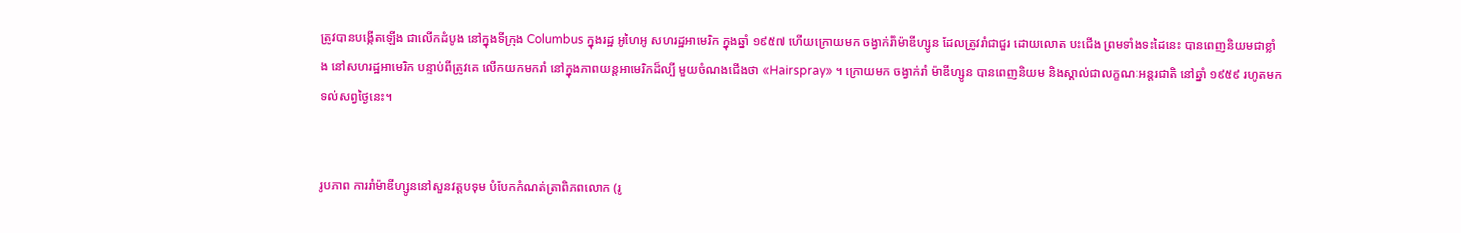ត្រូវបានបង្កើតឡើង ជាលើកដំបូង នៅក្នុងទីក្រុង Columbus ក្នុងរដ្ឋ អូហៃអូ សហរដ្ឋអាមេរិក ក្នុងឆ្នាំ ១៩៥៧ ហើយក្រោយមក ចង្វាក់រំាំម៉ាឌីហ្សូន ដែលត្រូវរាំជាជួរ ដោយលោត បះជើង ព្រមទាំងទះដៃនេះ បានពេញនិយមជាខ្លាំង នៅសហរដ្ឋអាមេរិក បន្ទាប់ពីត្រូវគេ លើកយកមករាំ នៅក្នុងភាពយន្តអាមេរិកដ៏ល្បី មួយចំណងជើងថា «Hairspray» ។ ក្រោយមក ចង្វាក់រាំ ម៉ាឌីហ្សូន បានពេញនិយម និងស្គាល់ជាលក្ខណៈអន្តរជាតិ នៅឆ្នាំ ១៩៥៩ រហូតមកទល់សព្វថ្ងៃនេះ។


រូបភាព ការរាំម៉ាឌីហ្សូននៅសួនវត្តបទុម បំបែកកំណត់ត្រាពិភពលោក (រូ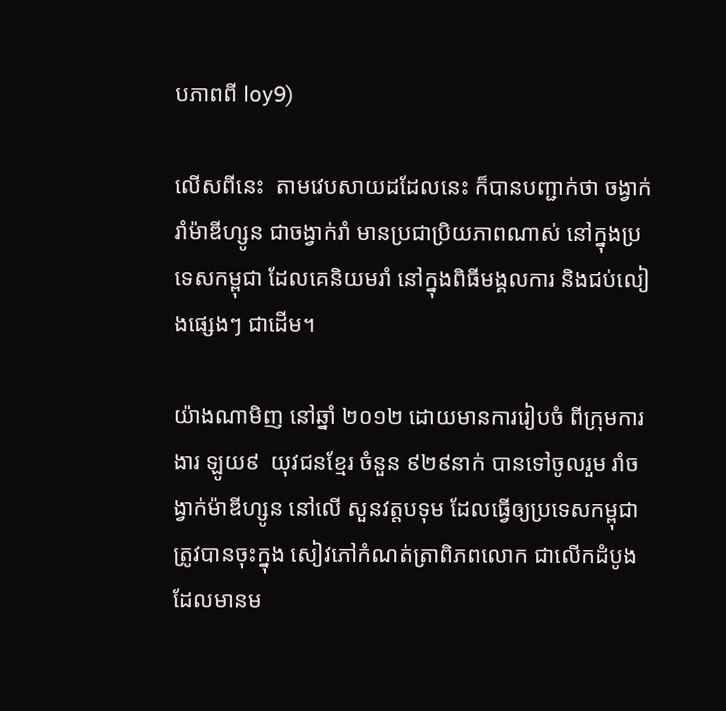បភាពពី loy9)

លើសពីនេះ  តាមវេបសាយដដែលនេះ ក៏បានបញ្ជាក់ថា ចង្វាក់រាំម៉ាឌីហ្សូន ជាចង្វាក់រាំ មានប្រជាប្រិយភាពណាស់ នៅក្នុងប្រទេសកម្ពុជា ដែលគេនិយមរាំ នៅក្នុងពិធីមង្គលការ និងជប់លៀងផ្សេងៗ ជាដើម។

យ៉ាងណាមិញ នៅឆ្នាំ ២០១២ ដោយមានការរៀបចំ ពីក្រុមការងារ ឡូយ៩  យុវជនខ្មែរ ចំនួន ៩២៩នាក់ បានទៅចូលរួម រាំចង្វាក់ម៉ាឌីហ្សូន នៅលើ សួនវត្តបទុម ដែលធ្វើឲ្យប្រទេសកម្ពុជា ត្រូវបានចុះក្នុង សៀវភៅកំណត់ត្រាពិភពលោក ជាលើកដំបូង ដែលមានម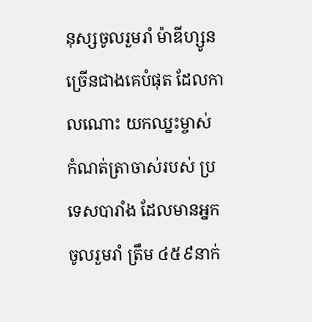នុស្សចូលរួមរាំ ម៉ាឌីហ្សូនច្រើនជាងគេបំផុត ដែលកាលណោះ យកឈ្នះម្ចាស់ កំណត់ត្រាចាស់របស់ ប្រទេសបារាំង ដែលមានអ្នក ចូលរួមរាំ ត្រឹម ៤៥៩នាក់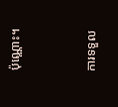ប៉ុណ្ណោះ។


ការទទួល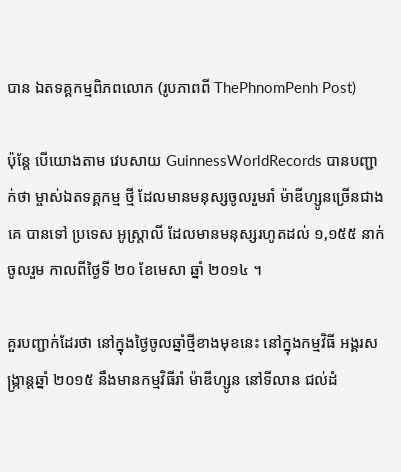បាន ឯតទគ្គកម្មពិភពលោក (រូបភាពពី ThePhnomPenh Post)

ប៉ុន្តែ បើយោងតាម វេបសាយ GuinnessWorldRecords បានបញ្ជាក់ថា ម្ចាស់ឯតទគ្គកម្ម ថ្មី ដែលមានមនុស្សចូលរួមរាំ ម៉ាឌីហ្សូនច្រើនជាងគេ បានទៅ ប្រទេស អូស្ត្រាលី ដែលមានមនុស្សរហូតដល់ ១,១៥៥ នាក់ ចូលរួម កាលពីថ្ងៃទី ២០ ខែមេសា ឆ្នាំ ២០១៤ ។

គួរបញ្ជាក់ដែរថា នៅក្នុងថ្ងៃចូលឆ្នាំថ្មីខាងមុខនេះ នៅក្នុងកម្មវិធី អង្គរសង្ក្រាន្តឆ្នាំ ២០១៥ នឹងមានកម្មវិធីរាំ ម៉ាឌីហ្សូន នៅទីលាន ជល់ដំ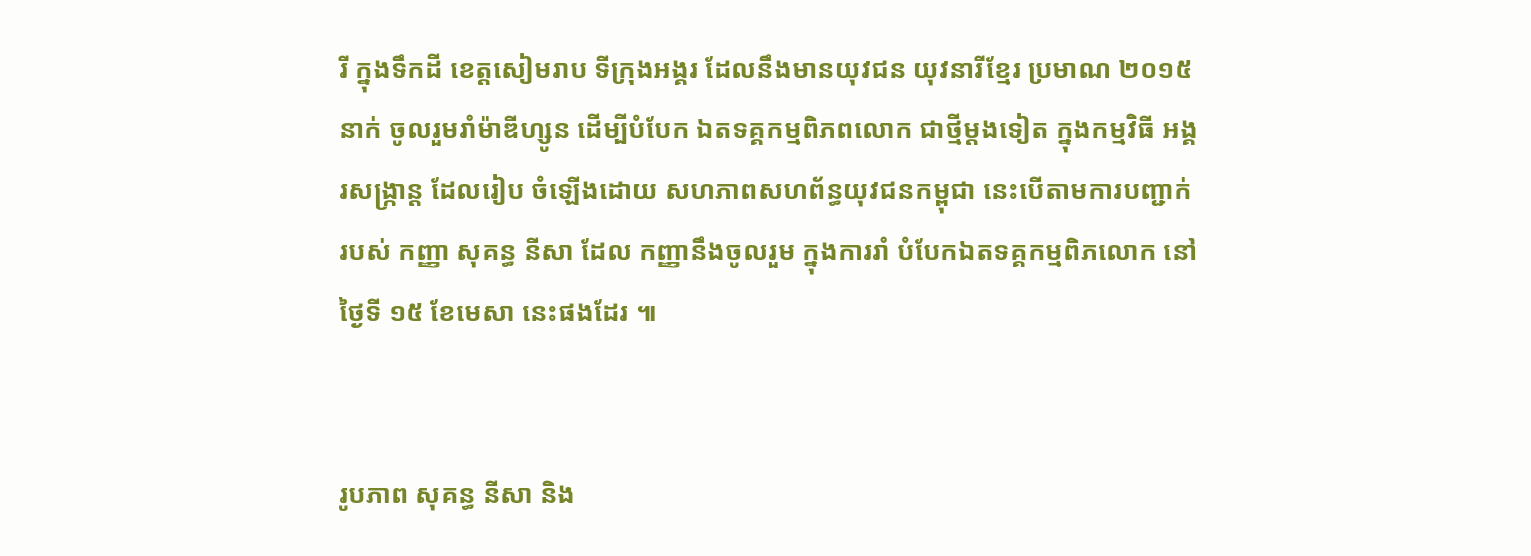រី ក្នុងទឹកដី ខេត្តសៀមរាប ទីក្រុងអង្គរ ដែលនឹងមានយុវជន យុវនារីខ្មែរ ប្រមាណ ២០១៥នាក់ ចូលរួមរាំម៉ាឌីហ្សូន ដើម្បីបំបែក ឯតទគ្គកម្មពិភពលោក ជាថ្មីម្តងទៀត ក្នុងកម្មវិធី អង្គរសង្ក្រាន្ត ដែលរៀប ចំឡើងដោយ សហភាពសហព័ន្ធយុវជនកម្ពុជា នេះបើតាមការបញ្ជាក់ របស់ កញ្ញា សុគន្ធ នីសា ដែល កញ្ញានឹងចូលរួម ក្នុងការរាំ បំបែកឯតទគ្គកម្មពិភលោក នៅថ្ងៃទី ១៥ ខែមេសា នេះផងដែរ ៕


រូបភាព សុគន្ធ នីសា និង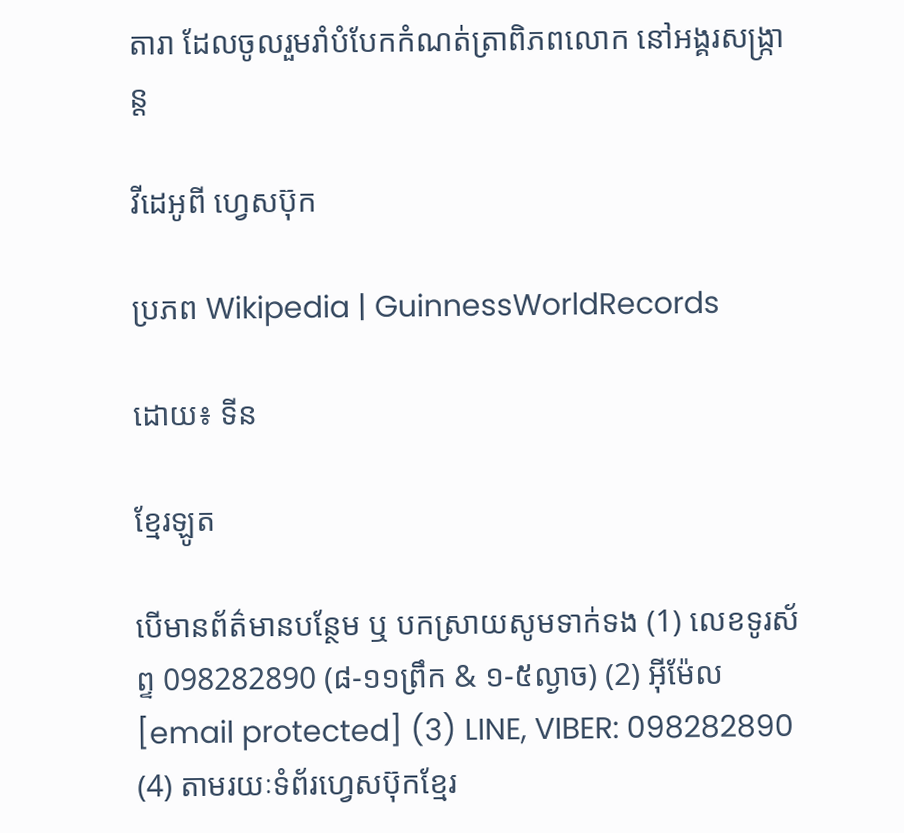តារា ដែលចូលរួមរាំបំបែកកំណត់ត្រាពិភពលោក នៅអង្គរសង្ក្រាន្ត

វីដេអូពី ហ្វេសប៊ុក

ប្រភព Wikipedia | GuinnessWorldRecords

ដោយ៖ ទីន

ខ្មែរឡូត

បើមានព័ត៌មានបន្ថែម ឬ បកស្រាយសូមទាក់ទង (1) លេខទូរស័ព្ទ 098282890 (៨-១១ព្រឹក & ១-៥ល្ងាច) (2) អ៊ីម៉ែល [email protected] (3) LINE, VIBER: 098282890 (4) តាមរយៈទំព័រហ្វេសប៊ុកខ្មែរ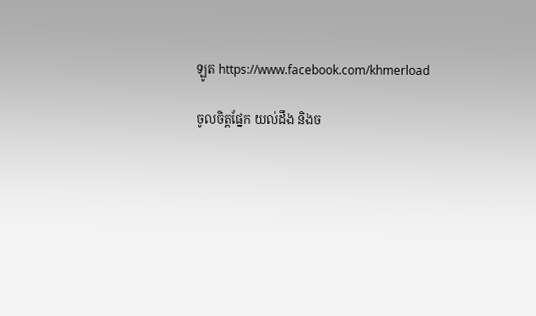ឡូត https://www.facebook.com/khmerload

ចូលចិត្តផ្នែក យល់ដឹង និងច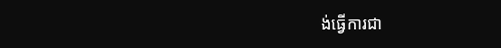ង់ធ្វើការជា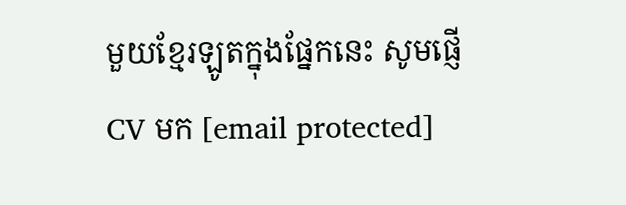មួយខ្មែរឡូតក្នុងផ្នែកនេះ សូមផ្ញើ CV មក [email protected]